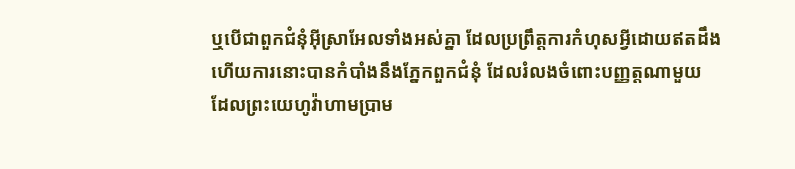ឬបើជាពួកជំនុំអ៊ីស្រាអែលទាំងអស់គ្នា ដែលប្រព្រឹត្តការកំហុសអ្វីដោយឥតដឹង ហើយការនោះបានកំបាំងនឹងភ្នែកពួកជំនុំ ដែលរំលងចំពោះបញ្ញត្តណាមួយ ដែលព្រះយេហូវ៉ាហាមប្រាម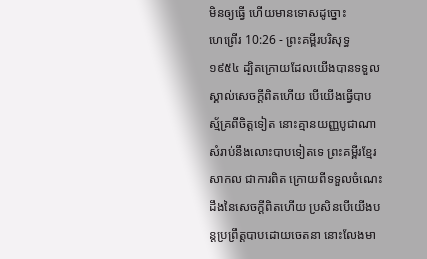មិនឲ្យធ្វើ ហើយមានទោសដូច្នោះ
ហេព្រើរ 10:26 - ព្រះគម្ពីរបរិសុទ្ធ ១៩៥៤ ដ្បិតក្រោយដែលយើងបានទទួលស្គាល់សេចក្ដីពិតហើយ បើយើងធ្វើបាបស្ម័គ្រពីចិត្តទៀត នោះគ្មានយញ្ញបូជាណា សំរាប់នឹងលោះបាបទៀតទេ ព្រះគម្ពីរខ្មែរសាកល ជាការពិត ក្រោយពីទទួលចំណេះដឹងនៃសេចក្ដីពិតហើយ ប្រសិនបើយើងបន្តប្រព្រឹត្តបាបដោយចេតនា នោះលែងមា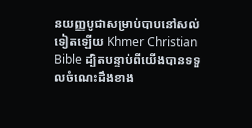នយញ្ញបូជាសម្រាប់បាបនៅសល់ទៀតឡើយ Khmer Christian Bible ដ្បិតបន្ទាប់ពីយើងបានទទួលចំណេះដឹងខាង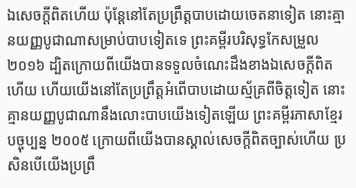ឯសេចក្ដីពិតហើយ ប៉ុន្ដែនៅតែប្រព្រឹត្ដបាបដោយចេតនាទៀត នោះគ្មានយញ្ញបូជាណាសម្រាប់បាបទៀតទេ ព្រះគម្ពីរបរិសុទ្ធកែសម្រួល ២០១៦ ដ្បិតក្រោយពីយើងបានទទួលចំណេះដឹងខាងឯសេចក្ដីពិតហើយ ហើយយើងនៅតែប្រព្រឹត្តអំពើបាបដោយស្ម័គ្រពីចិត្តទៀត នោះគ្មានយញ្ញបូជាណានឹងលោះបាបយើងទៀតឡើយ ព្រះគម្ពីរភាសាខ្មែរបច្ចុប្បន្ន ២០០៥ ក្រោយពីយើងបានស្គាល់សេចក្ដីពិតច្បាស់ហើយ ប្រសិនបើយើងប្រព្រឹ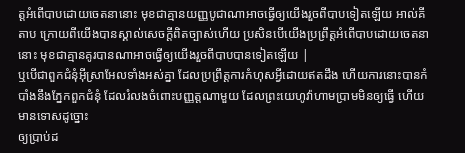ត្តអំពើបាបដោយចេតនានោះ មុខជាគ្មានយញ្ញបូជាណាអាចធ្វើឲ្យយើងរួចពីបាបទៀតឡើយ អាល់គីតាប ក្រោយពីយើងបានស្គាល់សេចក្ដីពិតច្បាស់ហើយ ប្រសិនបើយើងប្រព្រឹត្ដអំពើបាបដោយចេតនានោះ មុខជាគ្មានគូរបានណាអាចធ្វើឲ្យយើងរួចពីបាបបានទៀតឡើយ |
ឬបើជាពួកជំនុំអ៊ីស្រាអែលទាំងអស់គ្នា ដែលប្រព្រឹត្តការកំហុសអ្វីដោយឥតដឹង ហើយការនោះបានកំបាំងនឹងភ្នែកពួកជំនុំ ដែលរំលងចំពោះបញ្ញត្តណាមួយ ដែលព្រះយេហូវ៉ាហាមប្រាមមិនឲ្យធ្វើ ហើយមានទោសដូច្នោះ
ឲ្យប្រាប់ដ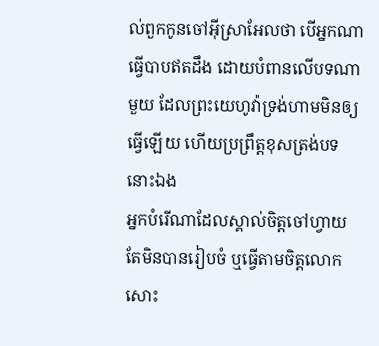ល់ពួកកូនចៅអ៊ីស្រាអែលថា បើអ្នកណាធ្វើបាបឥតដឹង ដោយបំពានលើបទណាមួយ ដែលព្រះយេហូវ៉ាទ្រង់ហាមមិនឲ្យធ្វើឡើយ ហើយប្រព្រឹត្តខុសត្រង់បទនោះឯង
អ្នកបំរើណាដែលស្គាល់ចិត្តចៅហ្វាយ តែមិនបានរៀបចំ ឬធ្វើតាមចិត្តលោកសោះ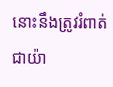នោះនឹងត្រូវរំពាត់ជាយ៉ា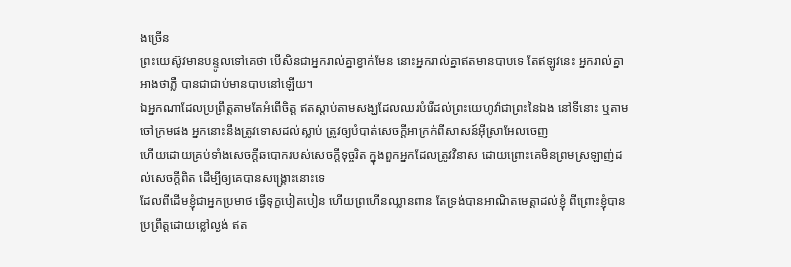ងច្រើន
ព្រះយេស៊ូវមានបន្ទូលទៅគេថា បើសិនជាអ្នករាល់គ្នាខ្វាក់មែន នោះអ្នករាល់គ្នាឥតមានបាបទេ តែឥឡូវនេះ អ្នករាល់គ្នាអាងថាភ្លឺ បានជាជាប់មានបាបនៅឡើយ។
ឯអ្នកណាដែលប្រព្រឹត្តតាមតែអំពើចិត្ត ឥតស្តាប់តាមសង្ឃដែលឈរបំរើដល់ព្រះយេហូវ៉ាជាព្រះនៃឯង នៅទីនោះ ឬតាមចៅក្រមផង អ្នកនោះនឹងត្រូវទោសដល់ស្លាប់ ត្រូវឲ្យបំបាត់សេចក្ដីអាក្រក់ពីសាសន៍អ៊ីស្រាអែលចេញ
ហើយដោយគ្រប់ទាំងសេចក្ដីឆបោករបស់សេចក្ដីទុច្ចរិត ក្នុងពួកអ្នកដែលត្រូវវិនាស ដោយព្រោះគេមិនព្រមស្រឡាញ់ដល់សេចក្ដីពិត ដើម្បីឲ្យគេបានសង្គ្រោះនោះទេ
ដែលពីដើមខ្ញុំជាអ្នកប្រមាថ ធ្វើទុក្ខបៀតបៀន ហើយព្រហើនឈ្លានពាន តែទ្រង់បានអាណិតមេត្តាដល់ខ្ញុំ ពីព្រោះខ្ញុំបានប្រព្រឹត្តដោយខ្លៅល្ងង់ ឥត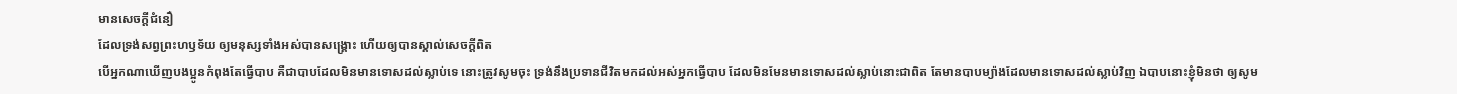មានសេចក្ដីជំនឿ
ដែលទ្រង់សព្វព្រះហឫទ័យ ឲ្យមនុស្សទាំងអស់បានសង្គ្រោះ ហើយឲ្យបានស្គាល់សេចក្ដីពិត
បើអ្នកណាឃើញបងប្អូនកំពុងតែធ្វើបាប គឺជាបាបដែលមិនមានទោសដល់ស្លាប់ទេ នោះត្រូវសូមចុះ ទ្រង់នឹងប្រទានជីវិតមកដល់អស់អ្នកធ្វើបាប ដែលមិនមែនមានទោសដល់ស្លាប់នោះជាពិត តែមានបាបម្យ៉ាងដែលមានទោសដល់ស្លាប់វិញ ឯបាបនោះខ្ញុំមិនថា ឲ្យសូម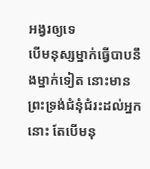អង្វរឲ្យទេ
បើមនុស្សម្នាក់ធ្វើបាបនឹងម្នាក់ទៀត នោះមានព្រះទ្រង់ជំនុំជំរះដល់អ្នកនោះ តែបើមនុ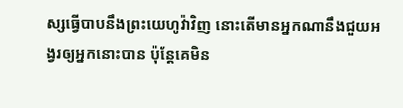ស្សធ្វើបាបនឹងព្រះយេហូវ៉ាវិញ នោះតើមានអ្នកណានឹងជួយអង្វរឲ្យអ្នកនោះបាន ប៉ុន្តែគេមិន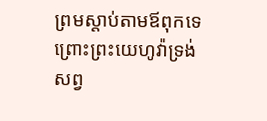ព្រមស្តាប់តាមឪពុកទេ ព្រោះព្រះយេហូវ៉ាទ្រង់សព្វ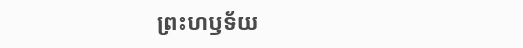ព្រះហឫទ័យ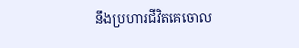នឹងប្រហារជីវិតគេចោល